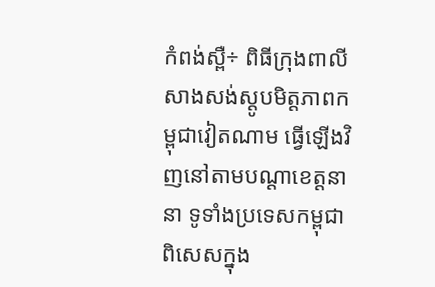កំពង់ស្ពឺ÷ ពិធីក្រុងពាលីសាងសង់ស្ដូបមិត្តភាពកម្ពុជាវៀតណាម ធ្វើឡើងវិញនៅតាមបណ្ដាខេត្តនានា ទូទាំងប្រទេសកម្ពុជា ពិសេសក្នុង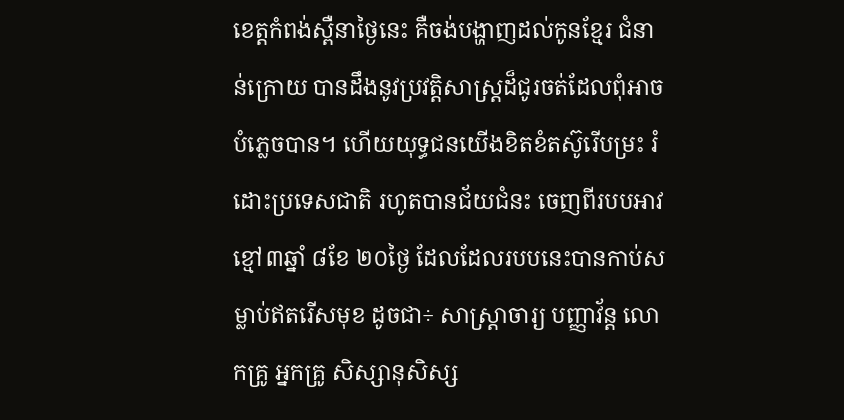ខេត្តកំពង់ស្ពឺនាថ្ងៃនេះ គឺចង់បង្ហាញដល់កូនខ្មែរ ជំនាន់ក្រោយ បានដឹងនូវប្រវត្តិសាស្ត្រដ៏ជូរចត់ដែលពុំអាចបំភ្លេចបាន។ ហើយយុទ្ធជនយើងខិតខំតស៊ូរើបម្រះ រំដោះប្រទេសជាតិ រហូតបានជ័យជំនះ ចេញពីរបបអាវខ្មៅ៣ឆ្នាំ ៨ខែ ២០ថ្ងៃ ដែលដែលរបបនេះបានកាប់សម្លាប់ឥតរើសមុខ ដូចជា÷ សាស្ត្រាចារ្យ បញ្ញាវ័ន្ដ លោកគ្រូ អ្នកគ្រូ សិស្សានុសិស្ស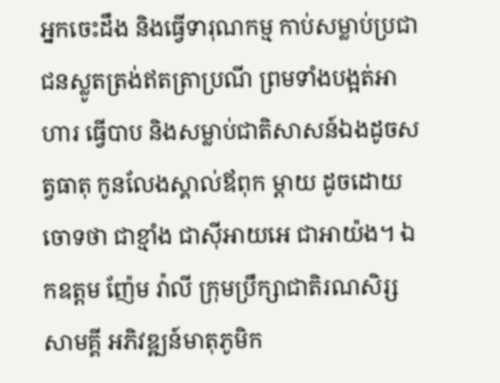អ្នកចេះដឹង និងធ្វើទារុណកម្ម កាប់សម្លាប់ប្រជាជនស្លូតត្រង់ឥតត្រាប្រណី ព្រមទាំងបង្អត់អាហារ ធ្វើបាប និងសម្លាប់ជាតិសាសន៍ឯងដូចសត្វធាតុ កូនលែងស្គាល់ឪពុក ម្ដាយ ដូចដោយចោទថា ជាខ្មាំង ជាស៊ីអាយអេ ជាអាយ៉ង។ ឯកឧត្តម ញ៉ែម វ៉ាលី ក្រុមប្រឹក្សាជាតិរណសិរ្សសាមគ្គី អភិវឌ្ឍន៍មាតុភូមិក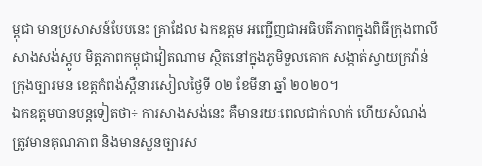ម្ពុជា មានប្រសាសន៍បែបនេះ គ្រាដែល ឯកឧត្តម អញ្ជើញជាអធិបតីភាពក្នុងពិធីក្រុងពាលីសាងសង់ស្ដូប មិត្តភាពកម្ពុជាវៀតណាម ស្ថិតនៅក្នុងភូមិទួលគោក សង្កាត់ស្វាយក្រវ៉ាន់ ក្រុងច្បារមន ខេត្តកំពង់ស្ពឺនារសៀលថ្ងៃទី ០២ ខែមីនា ឆ្នាំ ២០២០។
ឯកឧត្តមបានបន្តទៀតថា÷ ការសាងសង់នេះ គឺមានរយៈពេលជាក់លាក់ ហើយសំណង់ ត្រូវមានគុណភាព និងមានសួនច្បារស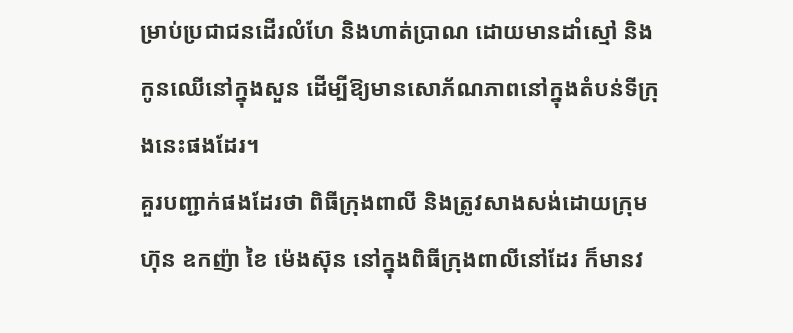ម្រាប់ប្រជាជនដើរលំហែ និងហាត់ប្រាណ ដោយមានដាំស្មៅ និងកូនឈើនៅក្នុងសួន ដើម្បីឱ្យមានសោភ័ណភាពនៅក្នុងតំបន់ទីក្រុងនេះផងដែរ។
គួរបញ្ជាក់ផងដែរថា ពិធីក្រុងពាលី និងត្រូវសាងសង់ដោយក្រុមហ៊ុន ឧកញ៉ា ខៃ ម៉េងស៊ុន នៅក្នុងពិធីក្រុងពាលីនៅដែរ ក៏មានវ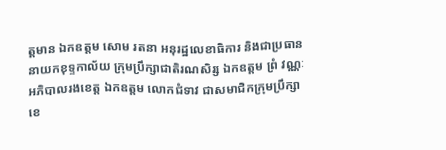ត្តមាន ឯកឧត្តម សោម រតនា អនុរដ្ឋលេខាធិការ និងជាប្រធាននាយកខុទ្ទកាល័យ ក្រុមប្រឹក្សាជាតិរណសិរ្ស ឯកឧត្តម ព្រំ វណ្ណៈ អភិបាលរងខេត្ត ឯកឧត្តម លោកជំទាវ ជាសមាជិកក្រុមប្រឹក្សាខេ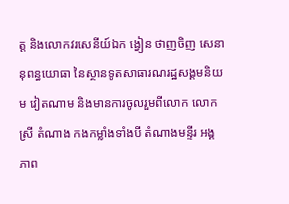ត្ត និងលោកវរសេនីយ៍ឯក ង្វៀន ថាញចិញ សេនានុពន្ធយោធា នៃស្ថានទូតសាធារណរដ្ឋសង្គមនិយម វៀតណាម និងមានការចូលរួមពីលោក លោកស្រី តំណាង កងកម្លាំងទាំងបី តំណាងមន្ទីរ អង្គភាព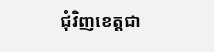ជុំវិញខេត្តជា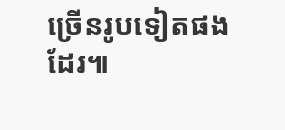ច្រើនរូបទៀតផងដែរ៕